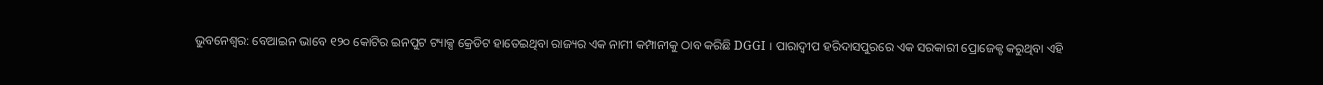ଭୁବନେଶ୍ବର: ବେଆଇନ ଭାବେ ୧୨୦ କୋଟିର ଇନପୁଟ ଟ୍ୟାକ୍ସ କ୍ରେଡିଟ ହାତେଇଥିବା ରାଜ୍ୟର ଏକ ନାମୀ କମ୍ପାନୀକୁ ଠାବ କରିଛି DGGI । ପାରାଦ୍ବୀପ ହରିଦାସପୁରରେ ଏକ ସରକାରୀ ପ୍ରୋଜେକ୍ଟ କରୁଥିବା ଏହି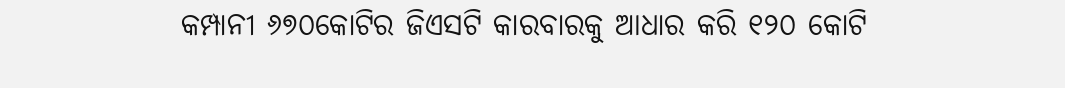କମ୍ପାନୀ ୬୭୦କୋଟିର ଜିଏସଟି କାରବାରକୁ ଆଧାର କରି ୧୨୦ କୋଟି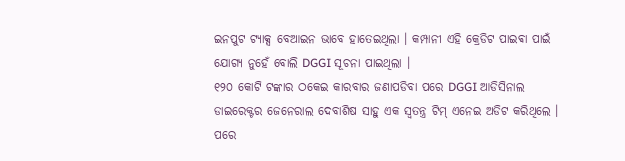ଇନପୁଟ ଟ୍ୟାକ୍ସ ବେଆଇନ ଭାବେ ହାତେଇଥିଲା । କମ୍ପାନୀ ଏହି କ୍ରେଡିଟ ପାଇଵା ପାଇଁ ଯୋଗ୍ୟ ନୁହେଁ ବୋଲି DGGI ସୂଚନା ପାଇଥିଲା ।
୧୨୦ କୋଟି ଟଙ୍କାର ଠକେଇ କାରବାର ଜଣାପଡିବା ପରେ DGGI ଆଡିସିନାଲ ଡାଇରେକ୍ଟର ଜେନେରାଲ ଦେବାଶିଷ ସାହୁ ଏକ ସ୍ବତନ୍ତ୍ର ଟିମ୍ ଏନେଇ ଅଡିଟ କରିଥିଲେ । ପରେ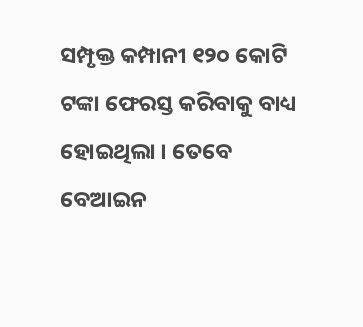ସମ୍ପୃକ୍ତ କମ୍ପାନୀ ୧୨୦ କୋଟି ଟଙ୍କା ଫେରସ୍ତ କରିବାକୁ ବାଧ୍ୟ ହୋଇଥିଲା । ତେବେ ବେଆଇନ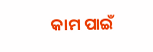କାମ ପାଇଁ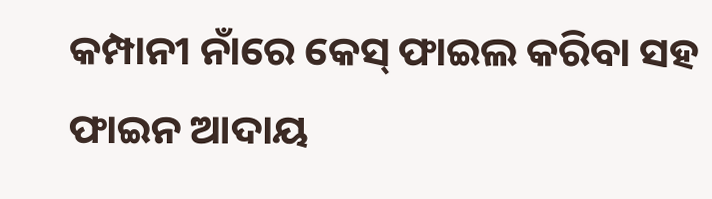କମ୍ପାନୀ ନାଁରେ କେସ୍ ଫାଇଲ କରିବା ସହ ଫାଇନ ଆଦାୟ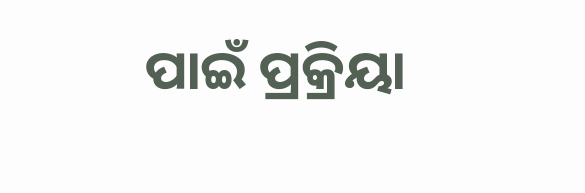ପାଇଁ ପ୍ରକ୍ରିୟା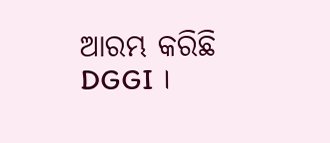ଆରମ୍ଭ କରିଛି DGGI ।